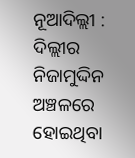ନୂଆଦିଲ୍ଲୀ : ଦିଲ୍ଲୀର ନିଜାମୁଦ୍ଦିନ ଅଞ୍ଚଳରେ ହୋଇଥିବା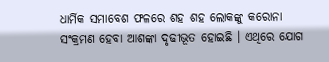ଧାର୍ମିକ ସମାବେଶ ଫଳରେ ଶହ ଶହ ଲୋକଙ୍କୁ କରୋନା ସଂକ୍ରମଣ ହେବା ଆଶଙ୍କା ଦୃଢୀଭୂତ ହୋଇଛି । ଏଥିରେ ଯୋଗ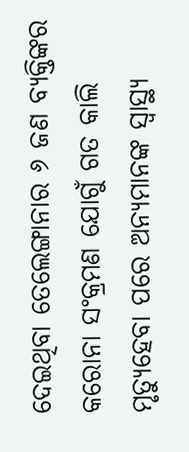ଦେଇଥିବା ତେଲେଙ୍ଗାନାର ୬ ଜଣ ବ୍ୟକ୍ତିଙ୍କର କରୋନା ସଂକ୍ରମଣ ଯୋଗୁଁ ଗତ କାଲି ମୃତ୍ୟୁହେବା ପରେ ଅନ୍ୟମାନଙ୍କ ସ୍ୱାସ୍ଥ୍ୟ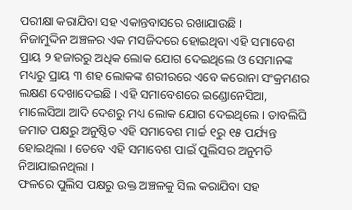ପରୀକ୍ଷା କରାଯିବା ସହ ଏକାନ୍ତବାସରେ ରଖାଯାଉଛି ।
ନିଜାମୁଦ୍ଦିନ ଅଞ୍ଚଳର ଏକ ମସଜିଦରେ ହୋଇଥିବା ଏହି ସମାବେଶ ପ୍ରାୟ ୨ ହଜାରରୁ ଅଧିକ ଲୋକ ଯୋଗ ଦେଇଥିଲେ ଓ ସେମାନଙ୍କ ମଧ୍ୟରୁ ପ୍ରାୟ ୩ ଶହ ଲୋକଙ୍କ ଶରୀରରେ ଏବେ କରୋନା ସଂକ୍ରମଣର ଲକ୍ଷଣ ଦେଖାଦେଇଛି । ଏହି ସମାବେଶରେ ଇଣ୍ଡୋନେସିଆ, ମାଲେସିଆ ଆଦି ଦେଶରୁ ମଧ୍ୟ ଲୋକ ଯୋଗ ଦେଇଥିଲେ । ତାବଲିଘି ଜମାତ ପକ୍ଷରୁ ଅନୁଷ୍ଠିତ ଏହି ସମାବେଶ ମାର୍ଚ୍ଚ ୧ରୁ ୧୫ ପର୍ଯ୍ୟନ୍ତ ହୋଇଥିଲା । ତେବେ ଏହି ସମାବେଶ ପାଇଁ ପୁଲିସର ଅନୁମତି ନିଆଯାଇନଥିଲା ।
ଫଳରେ ପୁଲିସ ପକ୍ଷରୁ ଉକ୍ତ ଅଞ୍ଚଳକୁ ସିଲ କରାଯିବା ସହ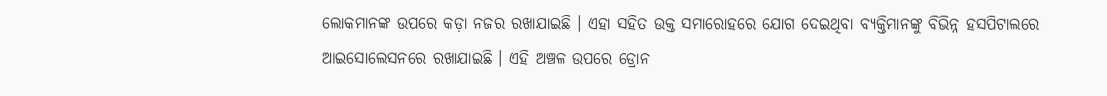ଲୋକମାନଙ୍କ ଉପରେ କଡ଼ା ନଜର ରଖାଯାଇଛି । ଏହା ସହିତ ଉକ୍ତ ସମାରୋହରେ ଯୋଗ ଦେଇଥିବା ବ୍ୟକ୍ତିମାନଙ୍କୁ ବିଭିନ୍ନ ହସପିଟାଲରେ ଆଇସୋଲେସନରେ ରଖାଯାଇଛି । ଏହି ଅଞ୍ଚଳ ଉପରେ ଡ୍ରୋନ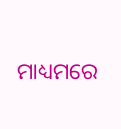ମାଧ୍ୟମରେ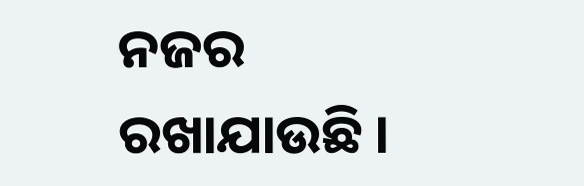ନଜର ରଖାଯାଉଛି ।